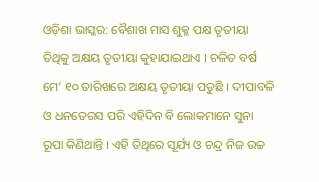ଓଡ଼ିଶା ଭାସ୍କର: ବୈଶାଖ ମାସ ଶୁକ୍ଳ ପକ୍ଷ ତୃତୀୟା ତିଥିକୁ ଅକ୍ଷୟ ତୃତୀୟା କୁହାଯାଇଥାଏ । ଚଳିତ ବର୍ଷ ମେ’ ୧୦ ତାରିଖରେ ଅକ୍ଷୟ ତୃତୀୟା ପଡୁଛି । ଦୀପାବଳି ଓ ଧନତେରସ ପରି ଏହିଦିନ ବି ଲୋକମାନେ ସୁନା ରୂପା କିଣିଥାନ୍ତି । ଏହି ତିଥିରେ ସୂର୍ଯ୍ୟ ଓ ଚନ୍ଦ୍ର ନିଜ ଉଚ୍ଚ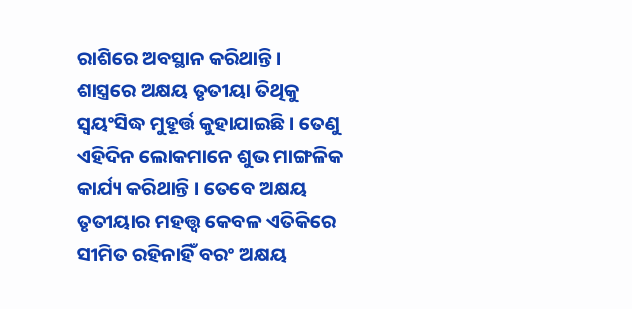ରାଶିରେ ଅବସ୍ଥାନ କରିଥାନ୍ତି ।
ଶାସ୍ତ୍ରରେ ଅକ୍ଷୟ ତୃତୀୟା ତିଥିକୁ ସ୍ୱୟଂସିଦ୍ଧ ମୁହୂର୍ତ୍ତ କୁହାଯାଇଛି । ତେଣୁ ଏହିଦିନ ଲୋକମାନେ ଶୁଭ ମାଙ୍ଗଳିକ କାର୍ଯ୍ୟ କରିଥାନ୍ତି । ତେବେ ଅକ୍ଷୟ ତୃତୀୟାର ମହତ୍ତ୍ୱ କେବଳ ଏତିକିରେ ସୀମିତ ରହିନାହିଁ ବରଂ ଅକ୍ଷୟ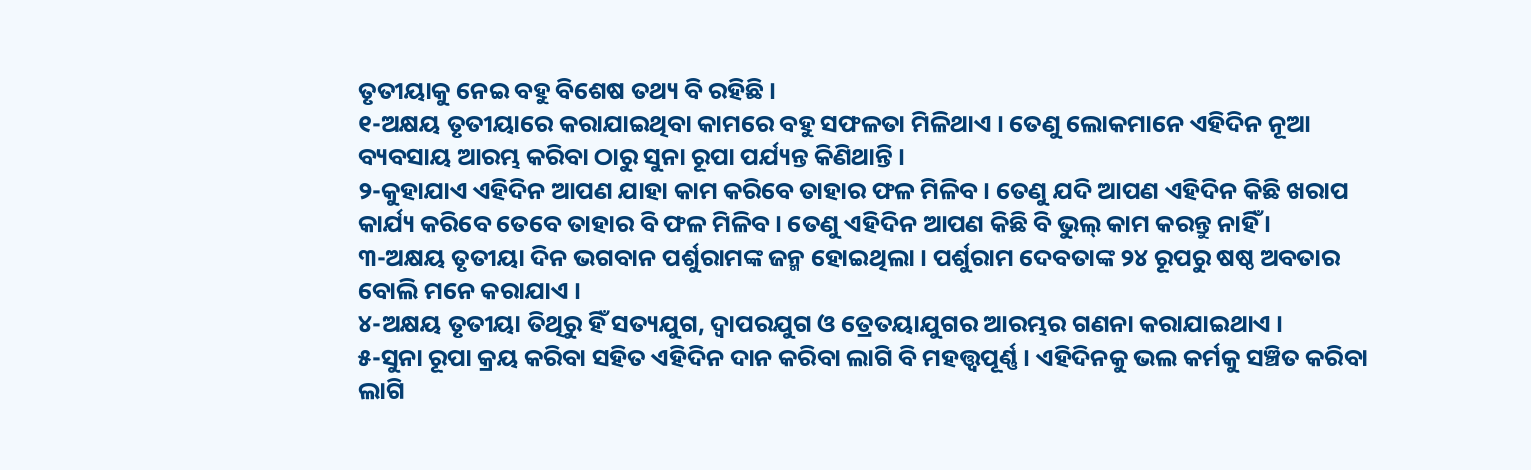ତୃତୀୟାକୁ ନେଇ ବହୁ ବିଶେଷ ତଥ୍ୟ ବି ରହିଛି ।
୧-ଅକ୍ଷୟ ତୃତୀୟାରେ କରାଯାଇଥିବା କାମରେ ବହୁ ସଫଳତା ମିଳିଥାଏ । ତେଣୁ ଲୋକମାନେ ଏହିଦିନ ନୂଆ ବ୍ୟବସାୟ ଆରମ୍ଭ କରିବା ଠାରୁ ସୁନା ରୂପା ପର୍ଯ୍ୟନ୍ତ କିଣିଥାନ୍ତି ।
୨-କୁହାଯାଏ ଏହିଦିନ ଆପଣ ଯାହା କାମ କରିବେ ତାହାର ଫଳ ମିଳିବ । ତେଣୁ ଯଦି ଆପଣ ଏହିଦିନ କିଛି ଖରାପ କାର୍ଯ୍ୟ କରିବେ ତେବେ ତାହାର ବି ଫଳ ମିଳିବ । ତେଣୁ ଏହିଦିନ ଆପଣ କିଛି ବି ଭୁଲ୍ କାମ କରନ୍ତୁ ନାହିଁ ।
୩-ଅକ୍ଷୟ ତୃତୀୟା ଦିନ ଭଗବାନ ପର୍ଶୁରାମଙ୍କ ଜନ୍ମ ହୋଇଥିଲା । ପର୍ଶୁରାମ ଦେବତାଙ୍କ ୨୪ ରୂପରୁ ଷଷ୍ଠ ଅବତାର ବୋଲି ମନେ କରାଯାଏ ।
୪-ଅକ୍ଷୟ ତୃତୀୟା ତିଥିରୁ ହିଁ ସତ୍ୟଯୁଗ, ଦ୍ୱାପରଯୁଗ ଓ ତ୍ରେତୟାଯୁଗର ଆରମ୍ଭର ଗଣନା କରାଯାଇଥାଏ ।
୫-ସୁନା ରୂପା କ୍ରୟ କରିବା ସହିତ ଏହିଦିନ ଦାନ କରିବା ଲାଗି ବି ମହତ୍ତ୍ୱପୂର୍ଣ୍ଣ । ଏହିଦିନକୁ ଭଲ କର୍ମକୁ ସଞ୍ଚିତ କରିବା ଲାଗି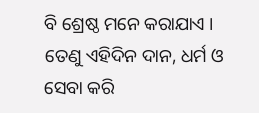ବି ଶ୍ରେଷ୍ଠ ମନେ କରାଯାଏ । ତେଣୁ ଏହିଦିନ ଦାନ, ଧର୍ମ ଓ ସେବା କରି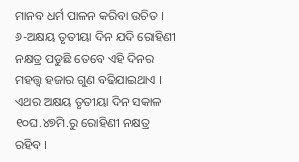ମାନବ ଧର୍ମ ପାଳନ କରିବା ଉଚିତ ।
୬-ଅକ୍ଷୟ ତୃତୀୟା ଦିନ ଯଦି ରୋହିଣୀ ନକ୍ଷତ୍ର ପଡୁଛି ତେବେ ଏହି ଦିନର ମହତ୍ତ୍ୱ ହଜାର ଗୁଣ ବଢିଯାଇଥାଏ । ଏଥର ଅକ୍ଷୟ ତୃତୀୟା ଦିନ ସକାଳ ୧୦ଘ.୪୭ମି.ରୁ ରୋହିଣୀ ନକ୍ଷତ୍ର ରହିବ ।